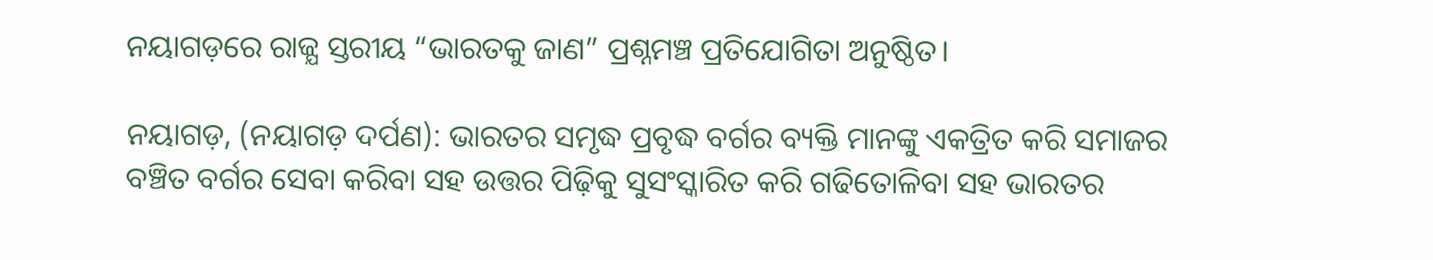ନୟାଗଡ଼ରେ ରାଜ୍ଯ ସ୍ତରୀୟ “ଭାରତକୁ ଜାଣ” ପ୍ରଶ୍ନମଞ୍ଚ ପ୍ରତିଯୋଗିତା ଅନୁଷ୍ଠିତ।

ନୟାଗଡ଼, (ନୟାଗଡ଼ ଦର୍ପଣ): ଭାରତର ସମୃଦ୍ଧ ପ୍ରବୃଦ୍ଧ ବର୍ଗର ବ୍ୟକ୍ତି ମାନଙ୍କୁ ଏକତ୍ରିତ କରି ସମାଜର ବଞ୍ଚିତ ବର୍ଗର ସେବା କରିବା ସହ ଉତ୍ତର ପିଢ଼ିକୁ ସୁସଂସ୍କାରିତ କରି ଗଢିତୋଳିବା ସହ ଭାରତର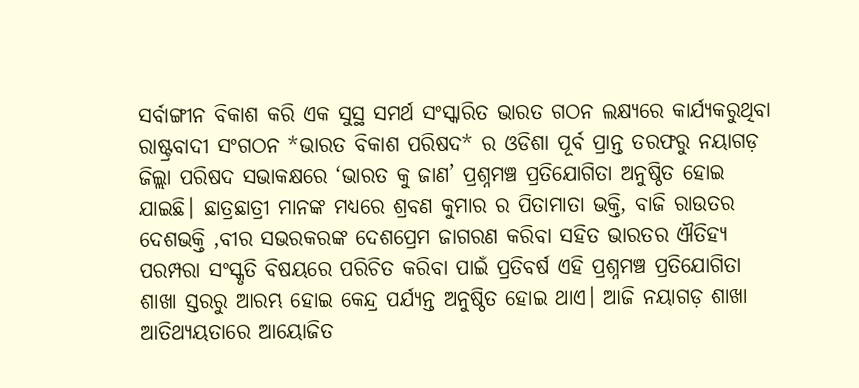ସର୍ବାଙ୍ଗୀନ ବିକାଶ କରି ଏକ ସୁସ୍ଥ ସମର୍ଥ ସଂସ୍କାରିତ ଭାରତ ଗଠନ ଲକ୍ଷ୍ୟରେ କାର୍ଯ୍ୟକରୁଥିବା ରାଷ୍ଟ୍ରବାଦୀ ସଂଗଠନ *ଭାରତ ବିକାଶ ପରିଷଦ* ର ଓଡିଶା ପୂର୍ବ ପ୍ରାନ୍ତ ତରଫରୁ ନୟାଗଡ଼ ଜିଲ୍ଲା ପରିଷଦ ସଭାକକ୍ଷରେ ‘ଭାରତ କୁ ଜାଣ’ ପ୍ରଶ୍ନମଞ୍ଚ ପ୍ରତିଯୋଗିତା ଅନୁଷ୍ଠିତ ହୋଇ ଯାଇଛି। ଛାତ୍ରଛାତ୍ରୀ ମାନଙ୍କ ମଧ୍ଯରେ ଶ୍ରବଣ କୁମାର ର ପିତାମାତା ଭକ୍ତି, ବାଜି ରାଉତର ଦେଶଭକ୍ତି ,ବୀର ସଭରକରଙ୍କ ଦେଶପ୍ରେମ ଜାଗରଣ କରିବା ସହିତ ଭାରତର ଐତିହ୍ୟ ପରମ୍ପରା ସଂସ୍କୃତି ବିଷୟରେ ପରିଚିତ କରିବା ପାଇଁ ପ୍ରତିବର୍ଷ ଏହି ପ୍ରଶ୍ନମଞ୍ଚ ପ୍ରତିଯୋଗିତା ଶାଖା ସ୍ତରରୁ ଆରମ୍ଭ ହୋଇ କେନ୍ଦ୍ର ପର୍ଯ୍ୟନ୍ତ ଅନୁଷ୍ଠିତ ହୋଇ ଥାଏ। ଆଜି ନୟାଗଡ଼ ଶାଖା ଆତିଥ୍ଯୟତାରେ ଆୟୋଜିତ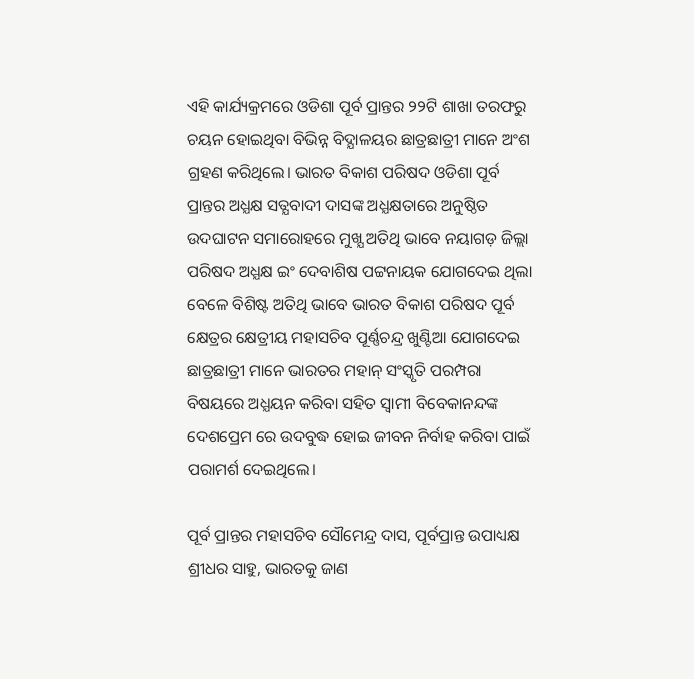ଏହି କାର୍ଯ୍ୟକ୍ରମରେ ଓଡିଶା ପୂର୍ବ ପ୍ରାନ୍ତର ୨୨ଟି ଶାଖା ତରଫରୁ ଚୟନ ହୋଇଥିବା ବିଭିନ୍ନ ବିଦ୍ଯାଳୟର ଛାତ୍ରଛାତ୍ରୀ ମାନେ ଅଂଶ ଗ୍ରହଣ କରିଥିଲେ। ଭାରତ ବିକାଶ ପରିଷଦ ଓଡିଶା ପୂର୍ବ ପ୍ରାନ୍ତର ଅଧ୍ଯକ୍ଷ ସତ୍ଯବାଦୀ ଦାସଙ୍କ ଅଧ୍ଯକ୍ଷତାରେ ଅନୁଷ୍ଠିତ ଉଦଘାଟନ ସମାରୋହରେ ମୁଖ୍ଯ ଅତିଥି ଭାବେ ନୟାଗଡ଼ ଜିଲ୍ଲା ପରିଷଦ ଅଧ୍ଯକ୍ଷ ଇଂ ଦେବାଶିଷ ପଟ୍ଟନାୟକ ଯୋଗଦେଇ ଥିଲା ବେଳେ ବିଶିଷ୍ଟ ଅତିଥି ଭାବେ ଭାରତ ବିକାଶ ପରିଷଦ ପୂର୍ବ କ୍ଷେତ୍ରର କ୍ଷେତ୍ରୀୟ ମହାସଚିବ ପୂର୍ଣ୍ଣଚନ୍ଦ୍ର ଖୁଣ୍ଟିଆ ଯୋଗଦେଇ ଛାତ୍ରଛାତ୍ରୀ ମାନେ ଭାରତର ମହାନ୍ ସଂସ୍କୃତି ପରମ୍ପରା ବିଷୟରେ ଅଧ୍ଯୟନ କରିବା ସହିତ ସ୍ବାମୀ ବିବେକାନନ୍ଦଙ୍କ ଦେଶପ୍ରେମ ରେ ଉଦବୁଦ୍ଧ ହୋଇ ଜୀବନ ନିର୍ବାହ କରିବା ପାଇଁ ପରାମର୍ଶ ଦେଇଥିଲେ।

ପୂର୍ବ ପ୍ରାନ୍ତର ମହାସଚିବ ସୌମେନ୍ଦ୍ର ଦାସ, ପୂର୍ବପ୍ରାନ୍ତ ଉପାଧ୍ୟକ୍ଷ ଶ୍ରୀଧର ସାହୁ, ଭାରତକୁ ଜାଣ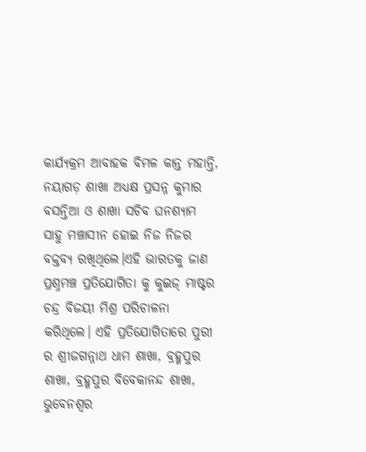କାର୍ଯ୍ୟକ୍ରମ ଆବାହକ ବିମଳ କାନ୍ତ ମହାନ୍ତି, ନୟାଗଡ଼ ଶାଖା ଅଧ୍ଯକ୍ଷ ପ୍ରସନ୍ନ କୁମାର ବସନ୍ତିଆ ଓ ଶାଖା ସଚିବ ଘନଶ୍ୟାମ ସାହୁ ମଞ୍ଚାସୀନ ହୋଇ ନିଜ ନିଜର ବକ୍ତବ୍ଯ ରଖିଥିଲେ।ଏହି ଭାରତକୁ ଜାଣ ପ୍ରଶ୍ନମଞ୍ଚ ପ୍ରତିଯୋଗିତା କୁ କୁଇଜ୍ ମାଷ୍ଟର ଚନ୍ଦ୍ର ବିଜୟୀ ମିଶ୍ର ପରିଚାଳନା କରିଥିଲେ। ଏହି ପ୍ରତିଯୋଗିତାରେ ପୁରୀ ର ଶ୍ରୀଜଗନ୍ନାଥ ଧାମ ଶାଖା, ବ୍ରହ୍ମପୁର ଶାଖା, ବ୍ରହ୍ମପୁର ବିବେକାନନ୍ଦ ଶାଖା, ଭୁବେନଶ୍ବର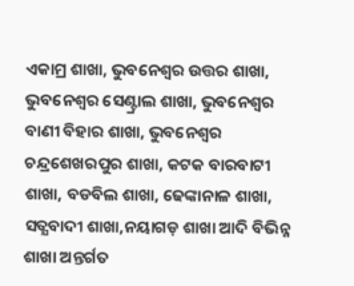ଏକାମ୍ର ଶାଖା, ଭୁବନେଶ୍ୱର ଉତ୍ତର ଶାଖା, ଭୁବନେଶ୍ୱର ସେଣ୍ଟ୍ରାଲ ଶାଖା, ଭୁବନେଶ୍ୱର ବାଣୀ ବିହାର ଶାଖା, ଭୁବନେଶ୍ୱର ଚନ୍ଦ୍ରଶେଖରପୁର ଶାଖା, କଟକ ବାରବାଟୀ ଶାଖା, ବଡବିଲ ଶାଖା, ଢେଙ୍କାନାଳ ଶାଖା, ସତ୍ଯବାଦୀ ଶାଖା,ନୟାଗଡ଼ ଶାଖା ଆଦି ବିଭିନ୍ନ ଶାଖା ଅନ୍ତର୍ଗତ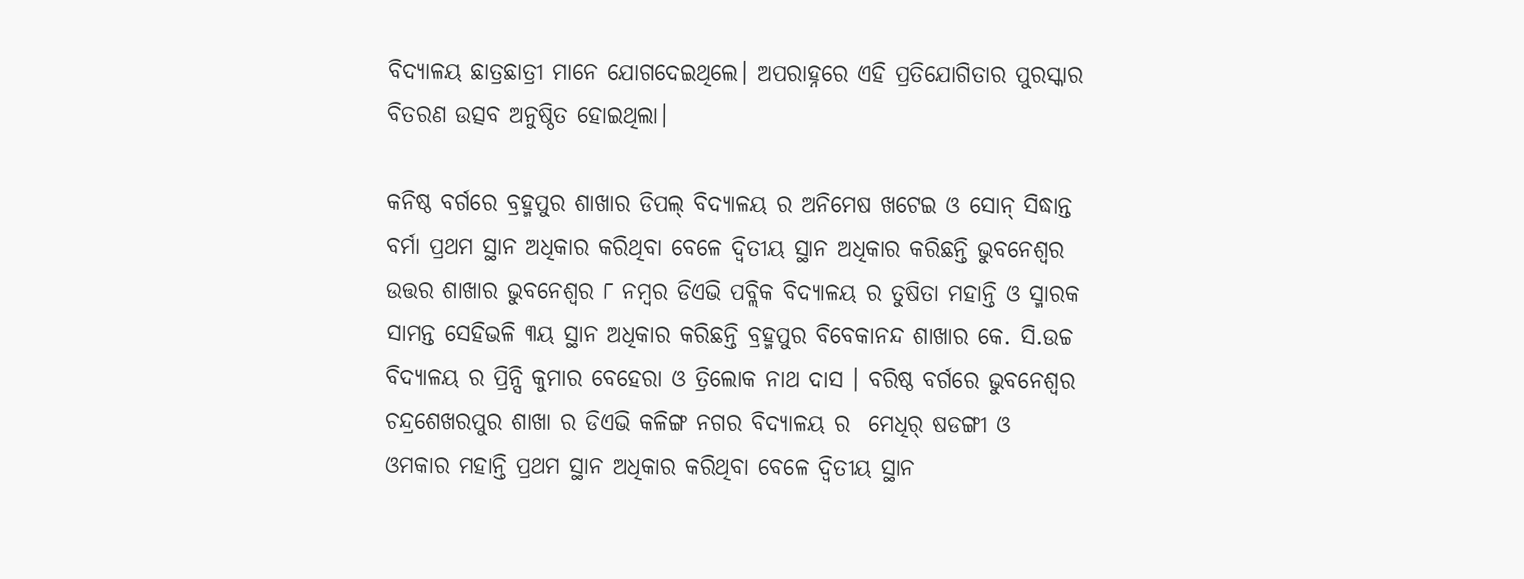ବିଦ୍ଯାଳୟ ଛାତ୍ରଛାତ୍ରୀ ମାନେ ଯୋଗଦେଇଥିଲେ। ଅପରାହ୍ନରେ ଏହି ପ୍ରତିଯୋଗିତାର ପୁରସ୍କାର ବିତରଣ ଉତ୍ସବ ଅନୁଷ୍ଠିତ ହୋଇଥିଲା।

କନିଷ୍ଠ ବର୍ଗରେ ବ୍ରହ୍ମପୁର ଶାଖାର ଡିପଲ୍ ବିଦ୍ଯାଳୟ ର ଅନିମେଷ ଖଟେଇ ଓ ସୋନ୍ ସିଦ୍ଧାନ୍ତ ବର୍ମା ପ୍ରଥମ ସ୍ଥାନ ଅଧିକାର କରିଥିବା ବେଳେ ଦ୍ବିତୀୟ ସ୍ଥାନ ଅଧିକାର କରିଛନ୍ତି ଭୁବନେଶ୍ୱର ଉତ୍ତର ଶାଖାର ଭୁବନେଶ୍ୱର ୮ ନମ୍ବର ଡିଏଭି ପବ୍ଲିକ ବିଦ୍ଯାଳୟ ର ତୁଷିତା ମହାନ୍ତି ଓ ସ୍ମାରକ ସାମନ୍ତ ସେହିଭଳି ୩ୟ ସ୍ଥାନ ଅଧିକାର କରିଛନ୍ତି ବ୍ରହ୍ମପୁର ବିବେକାନନ୍ଦ ଶାଖାର କେ. ସି.ଉଚ୍ଚ ବିଦ୍ଯାଳୟ ର ପ୍ରିନ୍ସି କୁମାର ବେହେରା ଓ ତ୍ରିଲୋକ ନାଥ ଦାସ । ବରିଷ୍ଠ ବର୍ଗରେ ଭୁବନେଶ୍ୱର ଚନ୍ଦ୍ରଶେଖରପୁର ଶାଖା ର ଡିଏଭି କଳିଙ୍ଗ ନଗର ବିଦ୍ଯାଳୟ ର  ମେଧିର୍ ଷଡଙ୍ଗୀ ଓ ଓମକାର ମହାନ୍ତି ପ୍ରଥମ ସ୍ଥାନ ଅଧିକାର କରିଥିବା ବେଳେ ଦ୍ବିତୀୟ ସ୍ଥାନ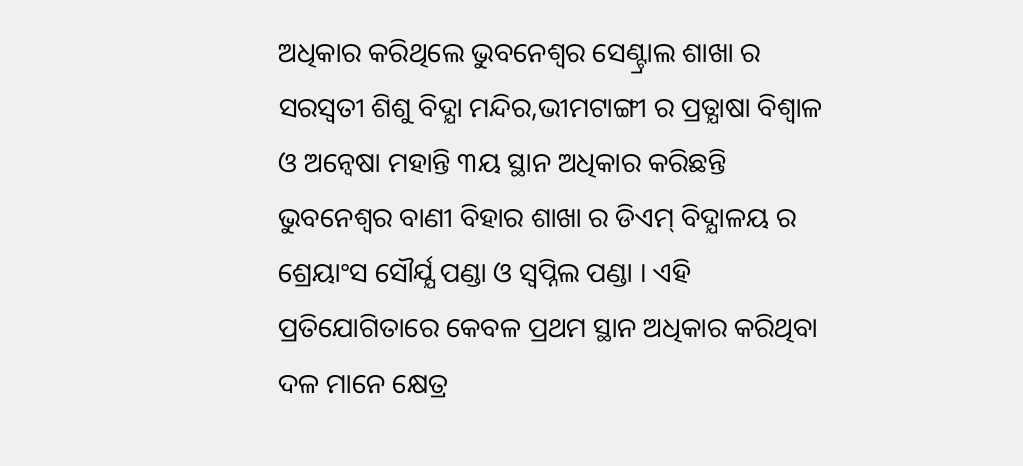ଅଧିକାର କରିଥିଲେ ଭୁବନେଶ୍ୱର ସେଣ୍ଟ୍ରାଲ ଶାଖା ର ସରସ୍ୱତୀ ଶିଶୁ ବିଦ୍ଯା ମନ୍ଦିର,ଭୀମଟାଙ୍ଗୀ ର ପ୍ରତ୍ଯାଷା ବିଶ୍ବାଳ ଓ ଅନ୍ବେଷା ମହାନ୍ତି ୩ୟ ସ୍ଥାନ ଅଧିକାର କରିଛନ୍ତି ଭୁବନେଶ୍ୱର ବାଣୀ ବିହାର ଶାଖା ର ଡିଏମ୍ ବିଦ୍ଯାଳୟ ର ଶ୍ରେୟାଂସ ସୌର୍ଯ୍ଯ ପଣ୍ଡା ଓ ସ୍ବପ୍ନିଲ ପଣ୍ଡା । ଏହି ପ୍ରତିଯୋଗିତାରେ କେବଳ ପ୍ରଥମ ସ୍ଥାନ ଅଧିକାର କରିଥିବା ଦଳ ମାନେ କ୍ଷେତ୍ର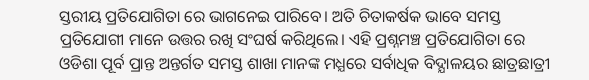ସ୍ତରୀୟ ପ୍ରତିଯୋଗିତା ରେ ଭାଗନେଇ ପାରିବେ। ଅତି ଚିତାକର୍ଷକ ଭାବେ ସମସ୍ତ ପ୍ରତିଯୋଗୀ ମାନେ ଉତ୍ତର ରଖି ସଂଘର୍ଷ କରିଥିଲେ। ଏହି ପ୍ରଶ୍ନମଞ୍ଚ ପ୍ରତିଯୋଗିତା ରେ ଓଡିଶା ପୂର୍ବ ପ୍ରାନ୍ତ ଅନ୍ତର୍ଗତ ସମସ୍ତ ଶାଖା ମାନଙ୍କ ମଧ୍ଯରେ ସର୍ବାଧିକ ବିଦ୍ଯାଳୟର ଛାତ୍ରଛାତ୍ରୀ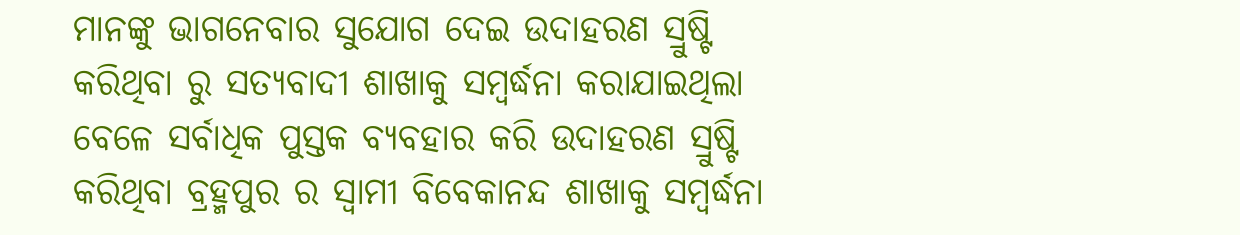ମାନଙ୍କୁ ଭାଗନେବାର ସୁଯୋଗ ଦେଇ ଉଦାହରଣ ସ୍ରୁଷ୍ଟି କରିଥିବା ରୁ ସତ୍ଯବାଦୀ ଶାଖାକୁ ସମ୍ବର୍ଦ୍ଧନା କରାଯାଇଥିଲା ବେଳେ ସର୍ବାଧିକ ପୁସ୍ତକ ବ୍ଯବହାର କରି ଉଦାହରଣ ସ୍ରୁଷ୍ଟି କରିଥିବା ବ୍ରହ୍ମପୁର ର ସ୍ବାମୀ ବିବେକାନନ୍ଦ ଶାଖାକୁ ସମ୍ବର୍ଦ୍ଧନା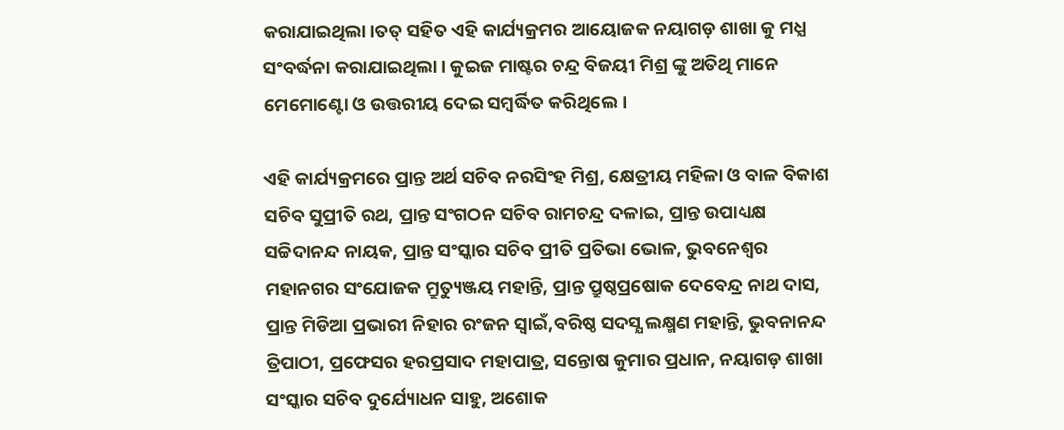କରାଯାଇଥିଲା।ତତ୍ ସହିତ ଏହି କାର୍ଯ୍ୟକ୍ରମର ଆୟୋଜକ ନୟାଗଡ଼ ଶାଖା କୁ ମଧ୍ଯ ସଂବର୍ଦ୍ଧନା କରାଯାଇଥିଲା। କୁଇଜ ମାଷ୍ଟର ଚନ୍ଦ୍ର ବିଜୟୀ ମିଶ୍ର ଙ୍କୁ ଅତିଥି ମାନେ ମେମୋଣ୍ଟୋ ଓ ଉତ୍ତରୀୟ ଦେଇ ସମ୍ବର୍ଦ୍ଧିତ କରିଥିଲେ।

ଏହି କାର୍ଯ୍ୟକ୍ରମରେ ପ୍ରାନ୍ତ ଅର୍ଥ ସଚିବ ନରସିଂହ ମିଶ୍ର, କ୍ଷେତ୍ରୀୟ ମହିଳା ଓ ବାଳ ବିକାଶ ସଚିବ ସୁପ୍ରୀତି ରଥ, ପ୍ରାନ୍ତ ସଂଗଠନ ସଚିବ ରାମଚନ୍ଦ୍ର ଦଳାଇ, ପ୍ରାନ୍ତ ଉପାଧ୍ୟକ୍ଷ ସଚ୍ଚିଦାନନ୍ଦ ନାୟକ, ପ୍ରାନ୍ତ ସଂସ୍କାର ସଚିବ ପ୍ରୀତି ପ୍ରତିଭା ଭୋଳ, ଭୁବନେଶ୍ୱର ମହାନଗର ସଂଯୋଜକ ମ୍ରୁତ୍ୟୁଞ୍ଜୟ ମହାନ୍ତି, ପ୍ରାନ୍ତ ପ୍ରୁଷ୍ଠପ୍ରଷୋକ ଦେବେନ୍ଦ୍ର ନାଥ ଦାସ, ପ୍ରାନ୍ତ ମିଡିଆ ପ୍ରଭାରୀ ନିହାର ରଂଜନ ସ୍ବାଇଁ,ବରିଷ୍ଠ ସଦସ୍ଯ ଲକ୍ଷ୍ମଣ ମହାନ୍ତି, ଭୁବନାନନ୍ଦ ତ୍ରିପାଠୀ, ପ୍ରଫେସର ହରପ୍ରସାଦ ମହାପାତ୍ର, ସନ୍ତୋଷ କୁମାର ପ୍ରଧାନ, ନୟାଗଡ଼ ଶାଖା ସଂସ୍କାର ସଚିବ ଦୁର୍ଯ୍ୟୋଧନ ସାହୁ, ଅଶୋକ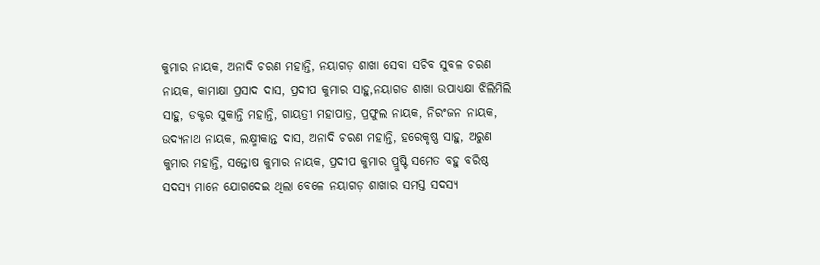କୁମାର ନାୟକ, ଅନାଦି ଚରଣ ମହାନ୍ତି, ନୟାଗଡ଼ ଶାଖା ସେବା ସଚିବ ସୁବଳ ଚରଣ ନାୟକ, କାମାକ୍ଷା ପ୍ରସାଦ ଦାସ, ପ୍ରଦୀପ କୁମାର ସାହୁ,ନୟାଗଡ ଶାଖା ଉପାଧ୍ୟକ୍ଷା ଝିଲିମିଲି ସାହୁ, ଡକ୍ଟର ସୁକାନ୍ତି ମହାନ୍ତି, ଗାୟତ୍ରୀ ମହାପାତ୍ର, ପ୍ରଫୁଲ ନାୟକ, ନିରଂଜନ ନାୟକ, ଉଦ୍ଯନାଥ ନାୟକ, ଲକ୍ଷ୍ମୀକାନ୍ତ ଦାସ, ଅନାଦି ଚରଣ ମହାନ୍ତି, ହରେକୃଷ୍ଣ ସାହୁ, ଅରୁଣ କୁମାର ମହାନ୍ତି, ସନ୍ତୋଷ କୁମାର ନାୟକ, ପ୍ରଦୀପ କୁମାର ପ୍ରୁଷ୍ଟି ସମେତ ବହୁ ବରିଷ୍ଠ ସଦସ୍ଯ ମାନେ ଯୋଗଦେଇ ଥିଲା ବେଳେ ନୟାଗଡ଼ ଶାଖାର ସମସ୍ତ ସଦସ୍ଯ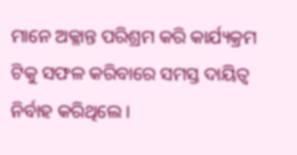ମାନେ ଅକ୍ଳାନ୍ତ ପରିଶ୍ରମ କରି କାର୍ଯ୍ୟକ୍ରମ ଟିକୁ ସଫଳ କରିବାରେ ସମସ୍ତ ଦାୟିତ୍ୱ ନିର୍ବାହ କରିଥିଲେ।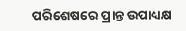ପରିଶେଷରେ ପ୍ରାନ୍ତ ଉପାଧ୍ୟକ୍ଷ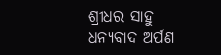ଶ୍ରୀଧର ସାହୁ ଧନ୍ଯବାଦ ଅର୍ପଣ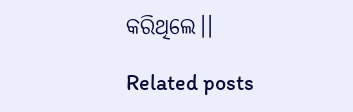କରିଥିଲେ।।

Related posts